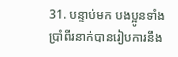31. បន្ទាប់មក បងប្អូនទាំងប្រាំពីរនាក់បានរៀបការនឹង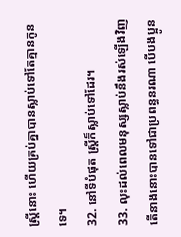ស្ត្រីនោះ ហើយគ្រប់គ្នាបានស្លាប់ទៅតែគ្មានកូនទេ។
32. នៅទីបំផុត ស្ត្រីក៏ស្លាប់ទៅដែរ។
33. លុះដល់ពេលមនុស្សស្លាប់នឹងរស់ឡើងវិញ តើនាងនោះបានទៅជាប្រពន្ធនរណា បើបងប្អូន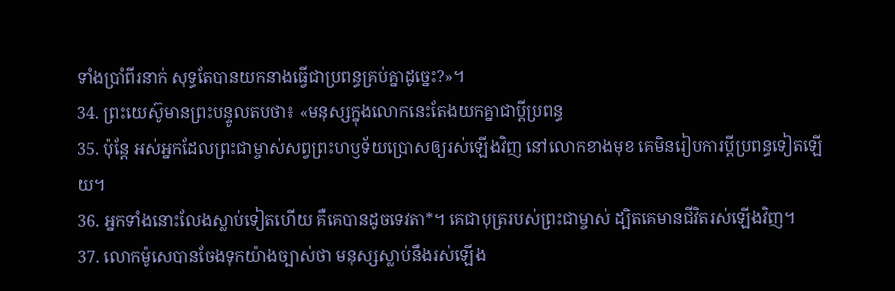ទាំងប្រាំពីរនាក់ សុទ្ធតែបានយកនាងធ្វើជាប្រពន្ធគ្រប់គ្នាដូច្នេះ?»។
34. ព្រះយេស៊ូមានព្រះបន្ទូលតបថា៖ «មនុស្សក្នុងលោកនេះតែងយកគ្នាជាប្ដីប្រពន្ធ
35. ប៉ុន្តែ អស់អ្នកដែលព្រះជាម្ចាស់សព្វព្រះហឫទ័យប្រោសឲ្យរស់ឡើងវិញ នៅលោកខាងមុខ គេមិនរៀបការប្ដីប្រពន្ធទៀតឡើយ។
36. អ្នកទាំងនោះលែងស្លាប់ទៀតហើយ គឺគេបានដូចទេវតា*។ គេជាបុត្ររបស់ព្រះជាម្ចាស់ ដ្បិតគេមានជីវិតរស់ឡើងវិញ។
37. លោកម៉ូសេបានចែងទុកយ៉ាងច្បាស់ថា មនុស្សស្លាប់នឹងរស់ឡើង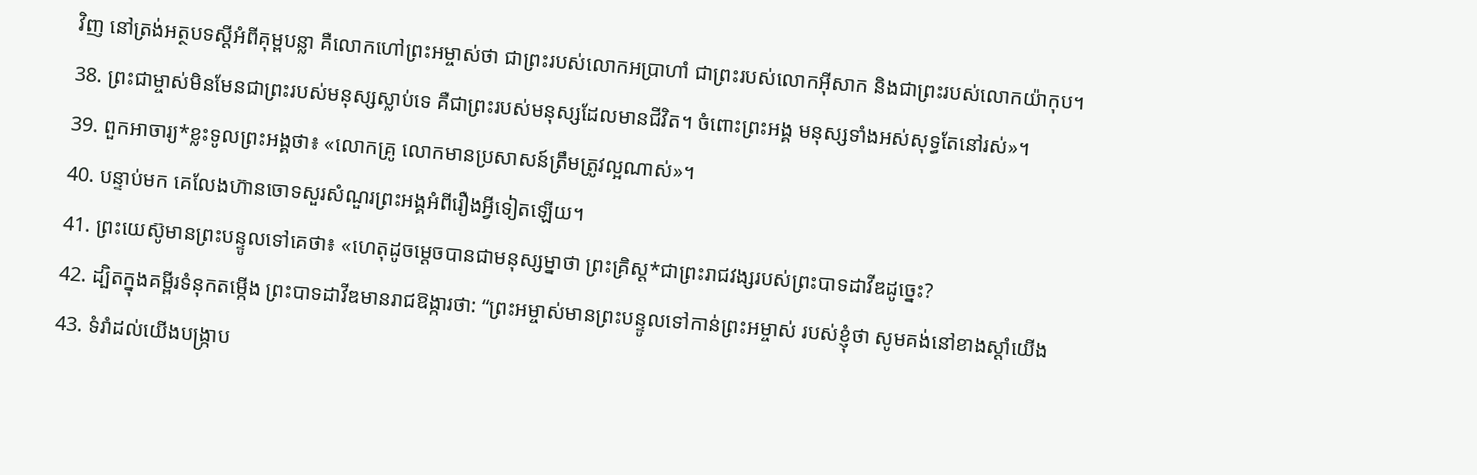វិញ នៅត្រង់អត្ថបទស្ដីអំពីគុម្ពបន្លា គឺលោកហៅព្រះអម្ចាស់ថា ជាព្រះរបស់លោកអប្រាហាំ ជាព្រះរបស់លោកអ៊ីសាក និងជាព្រះរបស់លោកយ៉ាកុប។
38. ព្រះជាម្ចាស់មិនមែនជាព្រះរបស់មនុស្សស្លាប់ទេ គឺជាព្រះរបស់មនុស្សដែលមានជីវិត។ ចំពោះព្រះអង្គ មនុស្សទាំងអស់សុទ្ធតែនៅរស់»។
39. ពួកអាចារ្យ*ខ្លះទូលព្រះអង្គថា៖ «លោកគ្រូ លោកមានប្រសាសន៍ត្រឹមត្រូវល្អណាស់»។
40. បន្ទាប់មក គេលែងហ៊ានចោទសួរសំណួរព្រះអង្គអំពីរឿងអ្វីទៀតឡើយ។
41. ព្រះយេស៊ូមានព្រះបន្ទូលទៅគេថា៖ «ហេតុដូចម្ដេចបានជាមនុស្សម្នាថា ព្រះគ្រិស្ដ*ជាព្រះរាជវង្សរបស់ព្រះបាទដាវីឌដូច្នេះ?
42. ដ្បិតក្នុងគម្ពីរទំនុកតម្កើង ព្រះបាទដាវីឌមានរាជឱង្ការថា: “ព្រះអម្ចាស់មានព្រះបន្ទូលទៅកាន់ព្រះអម្ចាស់ របស់ខ្ញុំថា សូមគង់នៅខាងស្ដាំយើង
43. ទំរាំដល់យើងបង្ក្រាប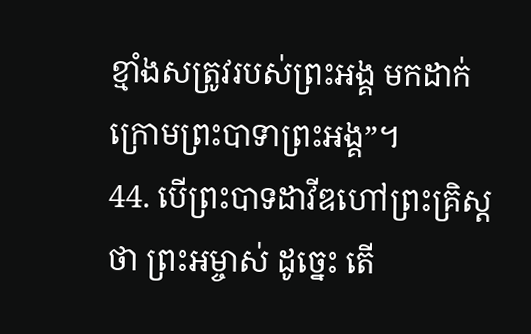ខ្មាំងសត្រូវរបស់ព្រះអង្គ មកដាក់ក្រោមព្រះបាទាព្រះអង្គ”។
44. បើព្រះបាទដាវីឌហៅព្រះគ្រិស្ដថា ព្រះអម្ចាស់ ដូច្នេះ តើ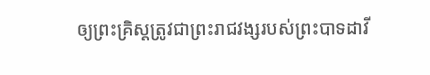ឲ្យព្រះគ្រិស្ដត្រូវជាព្រះរាជវង្សរបស់ព្រះបាទដាវី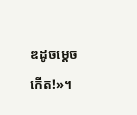ឌដូចម្ដេចកើត!»។